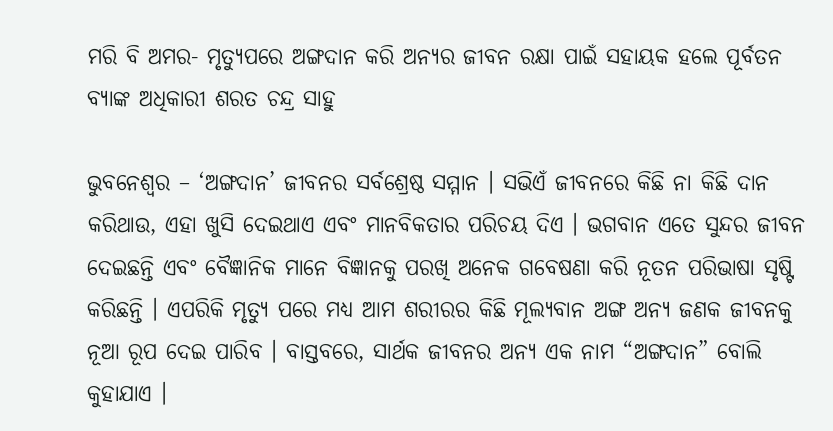ମରି ବି ଅମର- ମୃତ୍ୟୁପରେ ଅଙ୍ଗଦାନ କରି ଅନ୍ୟର ଜୀବନ ରକ୍ଷା ପାଇଁ ସହାୟକ ହଲେ ପୂର୍ବତନ ବ୍ୟାଙ୍କ ଅଧିକାରୀ ଶରତ ଚନ୍ଦ୍ର ସାହୁ

ଭୁବନେଶ୍ୱର – ‘ଅଙ୍ଗଦାନ’ ଜୀବନର ସର୍ବଶ୍ରେଷ୍ଠ ସମ୍ମାନ । ସଭିଏଁ ଜୀବନରେ କିଛି ନା କିଛି ଦାନ କରିଥାଉ, ଏହା ଖୁସି ଦେଇଥାଏ ଏବଂ ମାନବିକତାର ପରିଚୟ ଦିଏ । ଭଗବାନ ଏତେ ସୁନ୍ଦର ଜୀବନ ଦେଇଛନ୍ତି ଏବଂ ବୈଜ୍ଞାନିକ ମାନେ ବିଜ୍ଞାନକୁ ପରଖି ଅନେକ ଗବେଷଣା କରି ନୂତନ ପରିଭାଷା ସୃଷ୍ଟି କରିଛନ୍ତି । ଏପରିକି ମୃତ୍ୟୁ ପରେ ମଧ୍ୟ ଆମ ଶରୀରର କିଛି ମୂଲ୍ୟବାନ ଅଙ୍ଗ ଅନ୍ୟ ଜଣକ ଜୀବନକୁ ନୂଆ ରୂପ ଦେଇ ପାରିବ । ବାସ୍ତବରେ, ସାର୍ଥକ ଜୀବନର ଅନ୍ୟ ଏକ ନାମ “ଅଙ୍ଗଦାନ” ବୋଲି କୁହାଯାଏ ।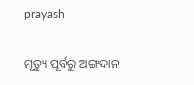prayash

ମୃତ୍ୟୁ ପୂର୍ବରୁ ଅଙ୍ଗଦାନ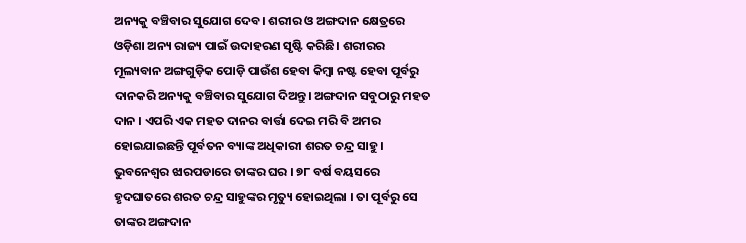ଅନ୍ୟକୁ ବଞ୍ଚିବାର ସୁଯୋଗ ଦେବ। ଶରୀର ଓ ଅଙ୍ଗଦାନ କ୍ଷେତ୍ରରେ ଓଡ଼ିଶା ଅନ୍ୟ ରାଜ୍ୟ ପାଇଁ ଉଦାହରଣ ସୃଷ୍ଟି କରିଛି। ଶରୀରର ମୂଲ୍ୟବାନ ଅଙ୍ଗଗୁଡ଼ିକ ପୋଡ଼ି ପାଉଁଶ ହେବା କିମ୍ବା ନଷ୍ଟ ହେବା ପୂର୍ବରୁ ଦାନକରି ଅନ୍ୟକୁ ବଞ୍ଚିବାର ସୁଯୋଗ ଦିଅନ୍ତୁ। ଅଙ୍ଗଦାନ ସବୁଠାରୁ ମହତ ଦାନ । ଏପରି ଏକ ମହତ ଦାନର ବାର୍ତ୍ତା ଦେଇ ମରି ବି ଅମର ହୋଇଯାଇଛନ୍ତି ପୂର୍ବତନ ବ୍ୟାଙ୍କ ଅଧିକାରୀ ଶରତ ଚନ୍ଦ୍ର ସାହୁ । ଭୁବନେଶ୍ୱର ଝାରପଡାରେ ତାଙ୍କର ଘର । ୭୮ ବର୍ଷ ବୟସରେ ହୃଦଘାତରେ ଶରତ ଚନ୍ଦ୍ର ସାହୁଙ୍କର ମୃତ୍ୟୁ ହୋଇଥିଲା । ତା ପୂର୍ବରୁ ସେ ତାଙ୍କର ଅଙ୍ଗଦାନ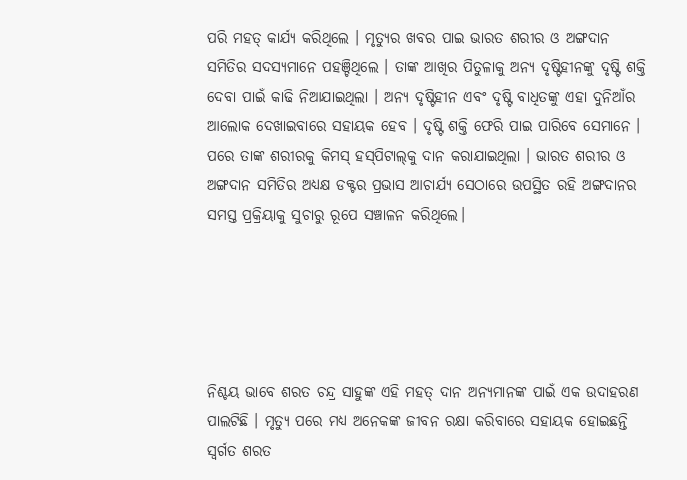ପରି ମହତ୍‌ କାର୍ଯ୍ୟ କରିଥିଲେ । ମୃତ୍ୟୁର ଖବର ପାଇ ଭାରତ ଶରୀର ଓ ଅଙ୍ଗଦାନ ସମିତିର ସଦସ୍ୟମାନେ ପହଞ୍ଚିଥିଲେ । ତାଙ୍କ ଆଖିର ପିତୁଳାକୁ ଅନ୍ୟ ଦୃଷ୍ଟିହୀନଙ୍କୁ ଦୃଷ୍ଟି ଶକ୍ତି ଦେବା ପାଇଁ କାଢି ନିଆଯାଇଥିଲା । ଅନ୍ୟ ଦୃଷ୍ଟିହୀନ ଏବଂ ଦୃଷ୍ଟି ବାଧିତଙ୍କୁ ଏହା ଦୁନିଆଁର ଆଲୋକ ଦେଖାଇବାରେ ସହାୟକ ହେବ । ଦୃଷ୍ଟି ଶକ୍ତି ଫେରି ପାଇ ପାରିବେ ସେମାନେ । ପରେ ତାଙ୍କ ଶରୀରକୁ କିମସ୍‌ ହସ୍‌ପିଟାଲ୍‌କୁ ଦାନ କରାଯାଇଥିଲା । ଭାରତ ଶରୀର ଓ ଅଙ୍ଗଦାନ ସମିତିର ଅଧ୍ୟକ୍ଷ ଡକ୍ଟର ପ୍ରଭାସ ଆଚାର୍ଯ୍ୟ ସେଠାରେ ଉପସ୍ଥିତ ରହି ଅଙ୍ଗଦାନର ସମସ୍ତ ପ୍ରକ୍ରିୟାକୁ ସୁଚାରୁ ରୂପେ ସଞ୍ଚାଳନ କରିଥିଲେ।





ନିଶ୍ଚୟ ଭାବେ ଶରତ ଚନ୍ଦ୍ର ସାହୁଙ୍କ ଏହି ମହତ୍‌ ଦାନ ଅନ୍ୟମାନଙ୍କ ପାଇଁ ଏକ ଉଦାହରଣ ପାଲଟିଛି । ମୃତ୍ୟୁ ପରେ ମଧ୍ୟ ଅନେକଙ୍କ ଜୀବନ ରକ୍ଷା କରିବାରେ ସହାୟକ ହୋଇଛନ୍ତି ସ୍ୱର୍ଗତ ଶରତ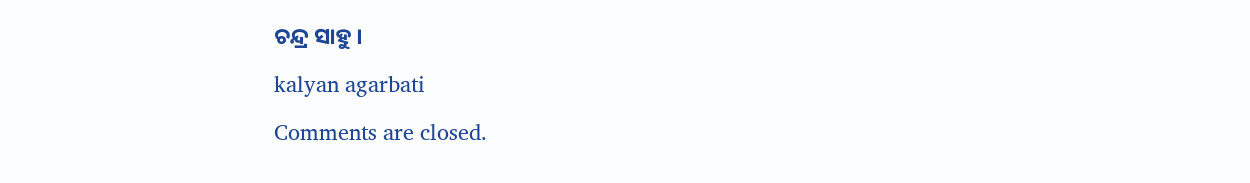ଚନ୍ଦ୍ର ସାହୁ ।

kalyan agarbati

Comments are closed.